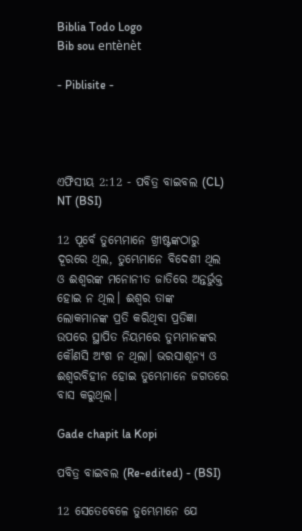Biblia Todo Logo
Bib sou entènèt

- Piblisite -




ଏଫିସୀୟ 2:12 - ପବିତ୍ର ବାଇବଲ (CL) NT (BSI)

12 ପୂର୍ବେ ତୁମ୍ଭେମାନେ ଖ୍ରୀଷ୍ଟଙ୍କଠାରୁ ଦୂରରେ ଥିଲ, ତୁମ୍ଭେମାନେ ବିଦେଶୀ ଥିଲ ଓ ଈଶ୍ୱରଙ୍କ ମନୋନୀତ ଜାତିରେ ଅନ୍ତର୍ଭୁକ୍ତ ହୋଇ ନ ଥିଲ। ଈଶ୍ୱର ତାଙ୍କ ଲୋକମାନଙ୍କ ପ୍ରତି କରିଥିବା ପ୍ରତିଜ୍ଞା ଉପରେ ସ୍ଥାପିତ ନିୟମରେ ତୁମ୍ଭମାନଙ୍କର କୌଣସି ଅଂଶ ନ ଥିଲା। ଭରସାଶୂନ୍ୟ ଓ ଈଶ୍ୱରବିହୀନ ହୋଇ ତୁମ୍ଭେମାନେ ଜଗତରେ ବାସ କରୁଥିଲ।

Gade chapit la Kopi

ପବିତ୍ର ବାଇବଲ (Re-edited) - (BSI)

12 ସେତେବେଳେ ତୁମ୍ଭେମାନେ ଯେ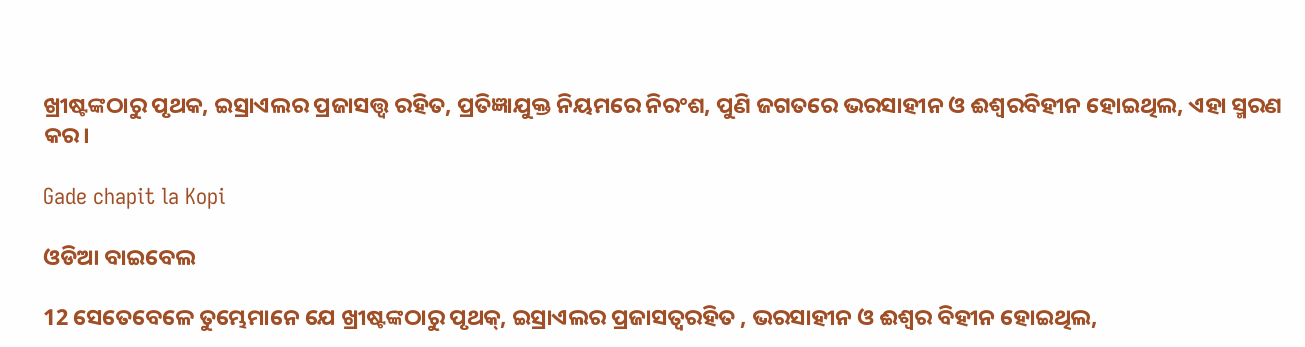ଖ୍ରୀଷ୍ଟଙ୍କଠାରୁ ପୃଥକ, ଇସ୍ରାଏଲର ପ୍ରଜାସତ୍ତ୍ଵ ରହିତ, ପ୍ରତିଜ୍ଞାଯୁକ୍ତ ନିୟମରେ ନିରଂଶ, ପୁଣି ଜଗତରେ ଭରସାହୀନ ଓ ଈଶ୍ଵରବିହୀନ ହୋଇଥିଲ, ଏହା ସ୍ମରଣ କର।

Gade chapit la Kopi

ଓଡିଆ ବାଇବେଲ

12 ସେତେବେଳେ ତୁମ୍ଭେମାନେ ଯେ ଖ୍ରୀଷ୍ଟଙ୍କଠାରୁ ପୃଥକ୍, ଇସ୍ରାଏଲର ପ୍ରଜାସତ୍ୱରହିତ , ଭରସାହୀନ ଓ ଈଶ୍ୱର ବିହୀନ ହୋଇଥିଲ,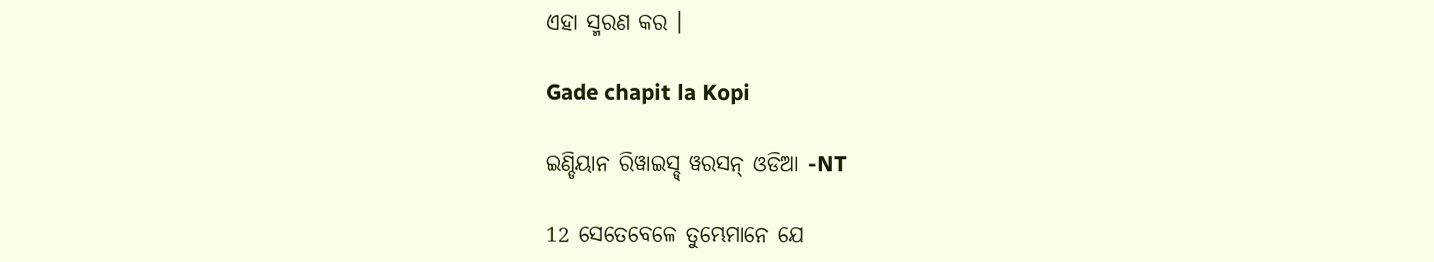ଏହା ସ୍ମରଣ କର ।

Gade chapit la Kopi

ଇଣ୍ଡିୟାନ ରିୱାଇସ୍ଡ୍ ୱରସନ୍ ଓଡିଆ -NT

12 ସେତେବେଳେ ତୁମ୍ଭେମାନେ ଯେ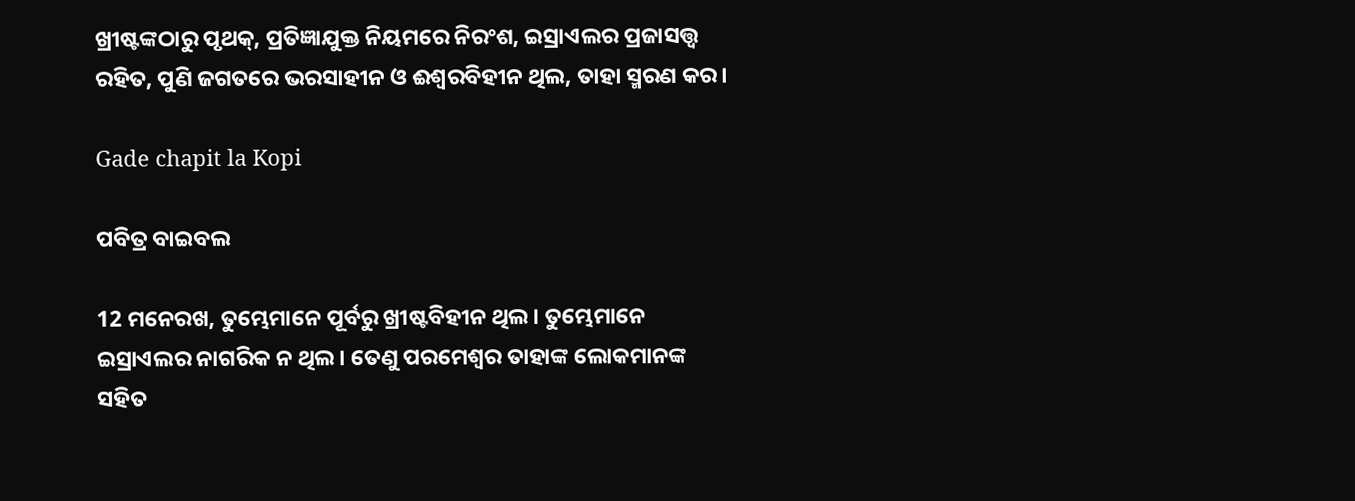ଖ୍ରୀଷ୍ଟଙ୍କଠାରୁ ପୃଥକ୍, ପ୍ରତିଜ୍ଞାଯୁକ୍ତ ନିୟମରେ ନିରଂଶ, ଇସ୍ରାଏଲର ପ୍ରଜାସତ୍ତ୍ବ ରହିତ, ପୁଣି ଜଗତରେ ଭରସାହୀନ ଓ ଈଶ୍ବରବିହୀନ ଥିଲ, ତାହା ସ୍ମରଣ କର।

Gade chapit la Kopi

ପବିତ୍ର ବାଇବଲ

12 ମନେରଖ, ତୁମ୍ଭେମାନେ ପୂର୍ବରୁ ଖ୍ରୀଷ୍ଟବିହୀନ ଥିଲ। ତୁମ୍ଭେମାନେ ଇସ୍ରାଏଲର ନାଗରିକ ନ ଥିଲ। ତେଣୁ ପରମେଶ୍ୱର ତାହାଙ୍କ ଲୋକମାନଙ୍କ ସହିତ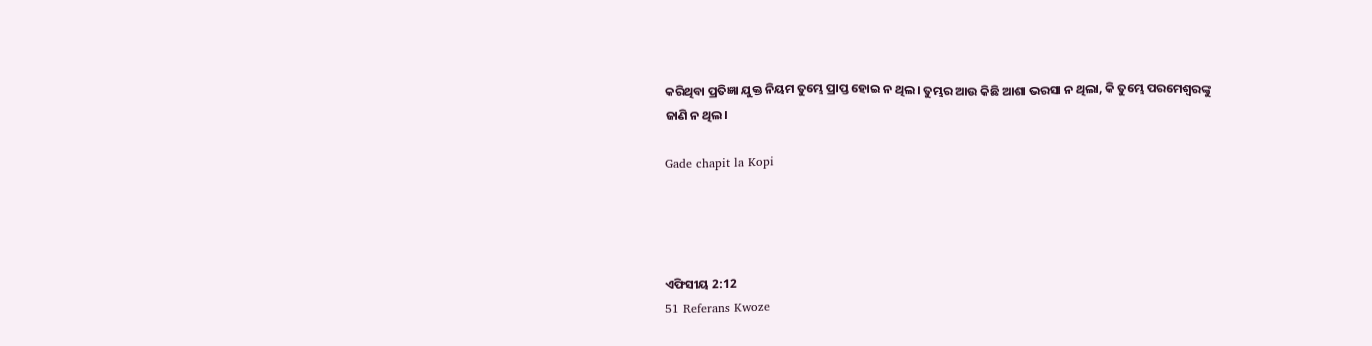କରିଥିବା ପ୍ରତିଜ୍ଞା ଯୁକ୍ତ ନିୟମ ତୁମ୍ଭେ ପ୍ରାପ୍ତ ହୋଇ ନ ଥିଲ। ତୁମ୍ଭର ଆଉ କିଛି ଆଶା ଭରସା ନ ଥିଲା, କି ତୁମ୍ଭେ ପରମେଶ୍ୱରଙ୍କୁ ଜାଣି ନ ଥିଲ।

Gade chapit la Kopi




ଏଫିସୀୟ 2:12
51 Referans Kwoze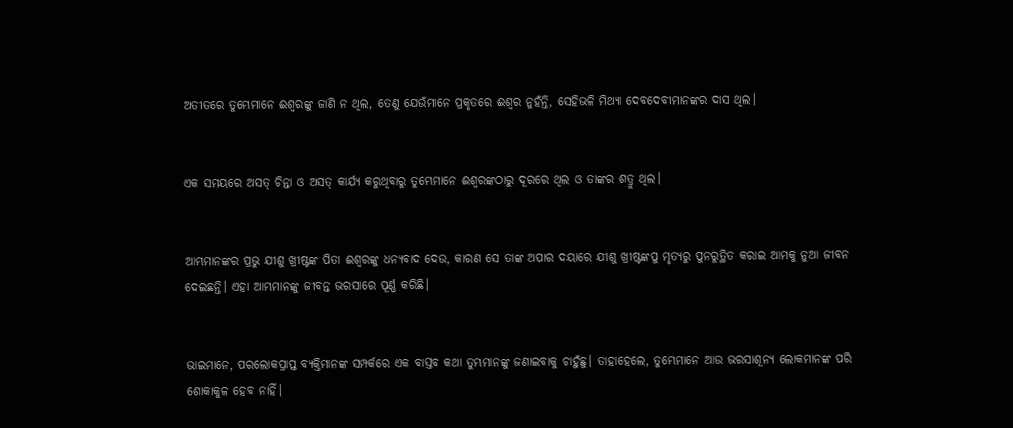ଅତୀତରେ ତୁମ୍ଭେମାନେ ଈଶ୍ୱରଙ୍କୁ ଜାଣି ନ ଥିଲ, ତେଣୁ ଯେଉଁମାନେ ପ୍ରକୃତରେ ଈଶ୍ୱର ନୁହଁନ୍ତି, ସେହିଭଳି ମିଥ୍ୟା ଦେବଦେବୀମାନଙ୍କର ଦାସ ଥିଲ।


ଏକ ସମୟରେ ଅସତ୍ ଚିନ୍ତା ଓ ଅସତ୍ କାର୍ଯ୍ୟ କରୁଥିବାରୁ ତୁମ୍ଭେମାନେ ଈଶ୍ୱରଙ୍କଠାରୁ ଦୂରରେ ଥିଲ ଓ ତାଙ୍କର ଶତ୍ରୁ ଥିଲ।


ଆମ୍ଭମାନଙ୍କର ପ୍ରଭୁ ଯୀଶୁ ଖ୍ରୀଷ୍ଟଙ୍କ ପିତା ଈଶ୍ୱରଙ୍କୁ ଧନ୍ୟବାଦ ଦେଉ, କାରଣ ସେ ତାଙ୍କ ଅପାର ଦୟାରେ ଯୀଶୁ ଖ୍ରୀଷ୍ଟଙ୍କପୁ ମୃତ୍ୟରୁ ପୁନରୁତ୍ଥିତ କରାଇ ଆମକୁ ନୁଆ ଜୀବନ ଦେଇଛନ୍ତି। ଏହା ଆମ୍ଭମାନଙ୍କୁ ଜୀବନ୍ତ ଭରସାରେ ପୂର୍ଣ୍ଣ କରିଛି।


ଭାଇମାନେ, ପରଲୋକପ୍ରାପ୍ତ ବ୍ୟକ୍ତିମାନଙ୍କ ସମ୍ପର୍କରେ ଏକ ବାସ୍ତବ କଥା ତୁମ୍ଭମାନଙ୍କୁ ଜଣାଇବାକୁ ଚାହୁଁଛୁ। ତାହାହେଲେ, ତୁମ୍ଭେମାନେ ଆଉ ଭରସାଶୂନ୍ୟ ଲୋକମାନଙ୍କ ପରି ଶୋକାକୁଳ ହେବ ନାହିଁ।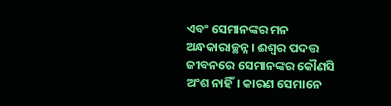ଏବଂ ସେମାନଙ୍କର ମନ ଅନ୍ଧକାରାଚ୍ଛନ୍ନ। ଈଶ୍ୱର ପଦତ୍ତ ଜୀବନରେ ସେମାନଙ୍କର କୌଣସି ଅଂଶ ନାହିଁ। କାରଣ ସେମାନେ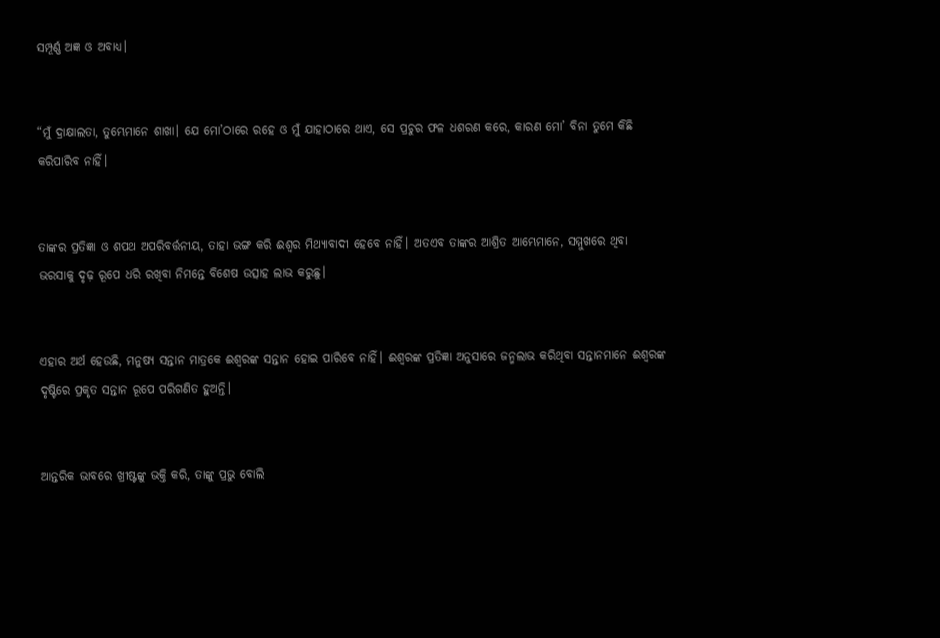ସମ୍ପୂର୍ଣ୍ଣ ଅଜ୍ଞ ଓ ଅବାଧ୍ୟ।


“ମୁଁ ଦ୍ରାକ୍ଷାଲତା, ତୁମ୍ଭେମାନେ ଶାଖା। ଯେ ମୋ’ଠାରେ ରହେ ଓ ମୁଁ ଯାହାଠାରେ ଥାଏ, ସେ ପ୍ରଚୁର ଫଳ ଧଶରଣ କରେ, କାରଣ ମୋ’ ବିନା ତୁମେ କିଛି କରିପାରିବ ନାହିଁ।


ତାଙ୍କର ପ୍ରତିଜ୍ଞା ଓ ଶପଥ ଅପରିବର୍ତ୍ତନୀୟ, ତାହା ଭଙ୍ଗ କରି ଈଶ୍ୱର ମିଥ୍ୟାବାଦୀ ହେବେ ନାହିଁ। ଅତଏବ ତାଙ୍କର ଆଶ୍ରିତ ଆମ୍ଭେମାନେ, ସମ୍ମୁଖରେ ଥିବା ଭରସାକୁ ଦୃଢ଼ ରୂପେ ଧରି ରଖିବା ନିମନ୍ତେ ବିଶେଷ ଉତ୍ସାହ ଲାଭ କରୁଛୁ।


ଏହାର ଅର୍ଥ ହେଉଛି, ମନୁଷ୍ୟ ସନ୍ତାନ ମାତ୍ରକେ ଈଶ୍ୱରଙ୍କ ସନ୍ତାନ ହୋଇ ପାରିବେ ନାହିଁ। ଈଶ୍ୱରଙ୍କ ପ୍ରତିଜ୍ଞା ଅନୁସାରେ ଜନ୍ମଲାଭ କରିଥିବା ସନ୍ତାନମାନେ ଈଶ୍ୱରଙ୍କ ଦୃଷ୍ଟିରେ ପ୍ରକୃତ ସନ୍ତାନ ରୂପେ ପରିଗଣିତ ହୁଅନ୍ତି।


ଆନ୍ତରିକ ଭାବରେ ଖ୍ରୀଷ୍ଟଙ୍କୁ ଭକ୍ତି କରି, ତାଙ୍କୁ ପ୍ରଭୁ ବୋଲି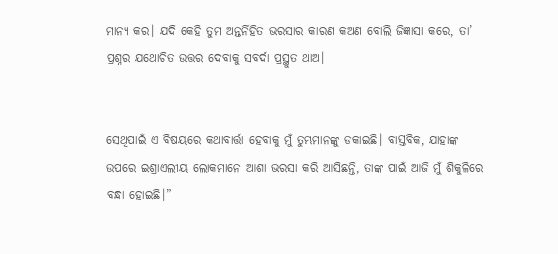ମାନ୍ୟ କର। ଯଦି କେହି ତୁମ ଅନ୍ତର୍ନିହିତ ଭରସାର କାରଣ କଅଣ ବୋଲି ଜିଜ୍ଞାସା କରେ, ତା’ ପ୍ରଶ୍ନର ଯଥୋଚିତ ଉତ୍ତର ଦେବାକୁ ସବର୍ଦା ପ୍ରସ୍ଥୁତ ଥାଅ।


ସେଥିପାଇଁ ଏ ବିଷୟରେ କଥାବାର୍ତ୍ତା ହେବାକୁ ମୁଁ ତୁମ୍ଭମାନଙ୍କୁ ଡକାଇଛି। ବାସ୍ତବିକ, ଯାହାଙ୍କ ଉପରେ ଇଶ୍ରାଏଲୀୟ ଲୋକମାନେ ଆଶା ଭରସା କରି ଆସିଛନ୍ତି, ତାଙ୍କ ପାଇଁ ଆଜି ମୁଁ ଶିକୁଳିରେ ବନ୍ଧା ହୋଇଛି।”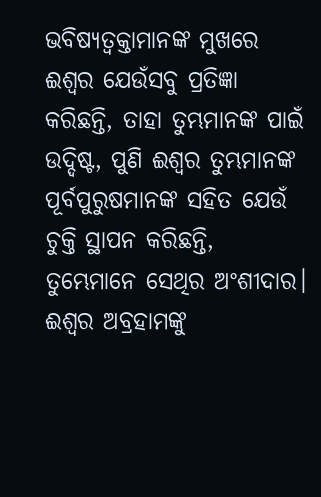ଭବିଷ୍ୟତ୍ବକ୍ତାମାନଙ୍କ ମୁଖରେ ଈଶ୍ୱର ଯେଉଁସବୁ ପ୍ରତିଜ୍ଞା କରିଛନ୍ତି, ତାହା ତୁମ୍ଭମାନଙ୍କ ପାଇଁ ଉଦ୍ଦିଷ୍ଟ, ପୁଣି ଈଶ୍ୱର ତୁମ୍ଭମାନଙ୍କ ପୂର୍ବପୁରୁଷମାନଙ୍କ ସହିତ ଯେଉଁ ଚୁକ୍ତି ସ୍ଥାପନ କରିଛନ୍ତି, ତୁମ୍ଭେମାନେ ସେଥିର ଅଂଶୀଦାର। ଈଶ୍ୱର ଅବ୍ରହାମଙ୍କୁ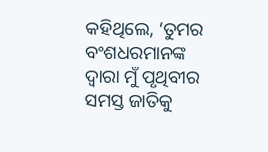କହିଥିଲେ, ‘ତୁମର ବଂଶଧରମାନଙ୍କ ଦ୍ୱାରା ମୁଁ ପୃଥିବୀର ସମସ୍ତ ଜାତିକୁ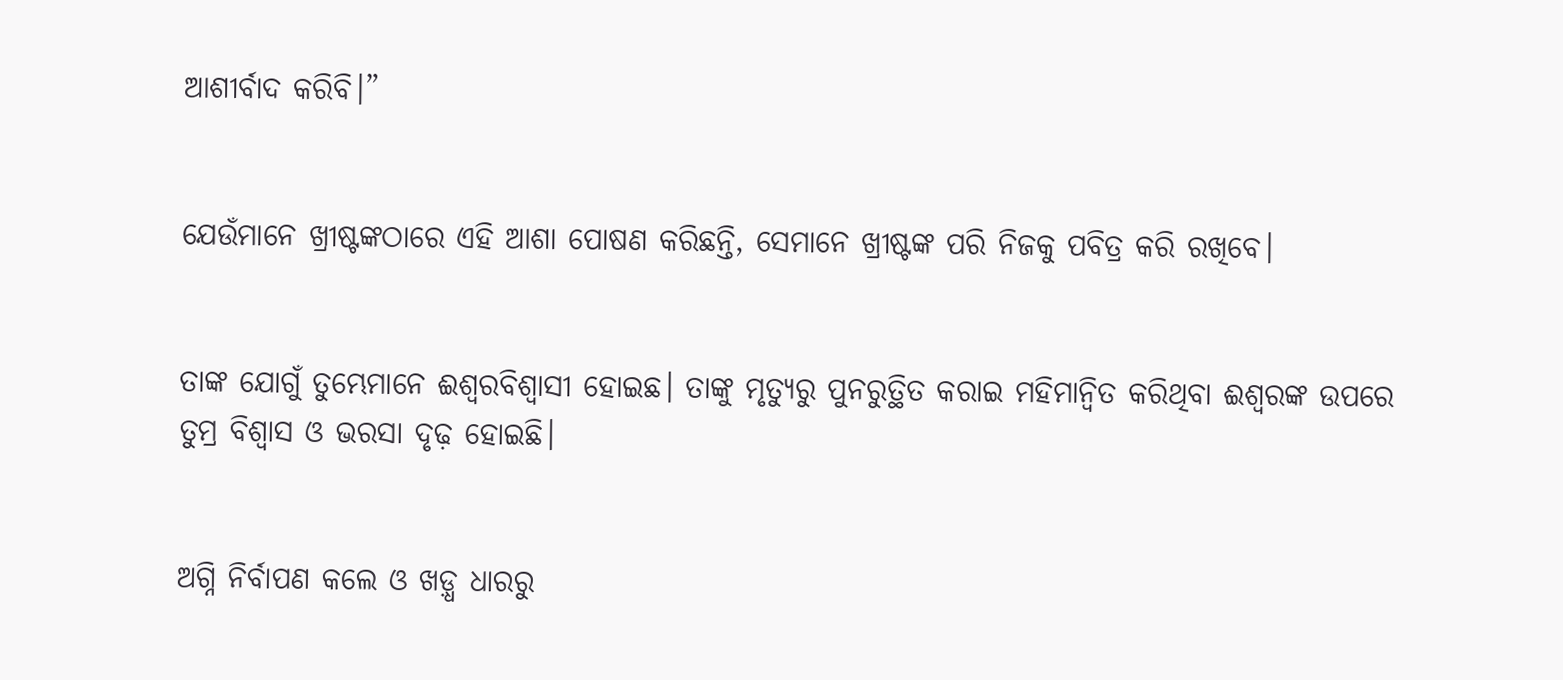ଆଶୀର୍ବାଦ କରିବି।”


ଯେଉଁମାନେ ଖ୍ରୀଷ୍ଟଙ୍କଠାରେ ଏହି ଆଶା ପୋଷଣ କରିଛନ୍ତି, ସେମାନେ ଖ୍ରୀଷ୍ଟଙ୍କ ପରି ନିଜକୁ ପବିତ୍ର କରି ରଖିବେ।


ତାଙ୍କ ଯୋଗୁଁ ତୁମ୍ଭେମାନେ ଈଶ୍ୱରବିଶ୍ୱାସୀ ହୋଇଛ। ତାଙ୍କୁ ମୃତ୍ୟୁରୁ ପୁନରୁତ୍ଥିତ କରାଇ ମହିମାନ୍ୱିତ କରିଥିବା ଈଶ୍ୱରଙ୍କ ଉପରେ ତୁମ୍ର ବିଶ୍ୱାସ ଓ ଭରସା ଦୃଢ଼ ହୋଇଛି।


ଅଗ୍ନି ନିର୍ବାପଣ କଲେ ଓ ଖଡ଼୍ଧ ଧାରରୁ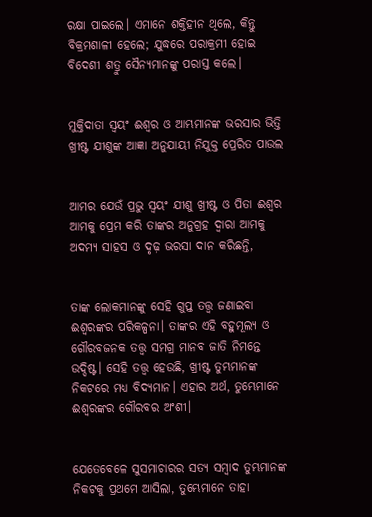ରକ୍ଷା ପାଇଲେ। ଏମାନେ ଶକ୍ତିହୀନ ଥିଲେ, କିନ୍ତୁ ବିକ୍ରମଶାଳୀ ହେଲେ; ଯୁଦ୍ଧରେ ପରାକ୍ରମୀ ହୋଇ ବିଦେଶୀ ଶତ୍ରୁ ସୈନ୍ୟମାନଙ୍କୁ ପରାସ୍ତ କଲେ।


ମୁକ୍ତିଦାତା ସ୍ୱୟଂ ଈଶ୍ୱର ଓ ଆମ୍ଭମାନଙ୍କ ଭରସାର ଭିତ୍ତି ଖ୍ରୀଷ୍ଟ ଯୀଶୁଙ୍କ ଆଜ୍ଞା ଅନୁଯାୟୀ ନିଯୁକ୍ତ ପ୍ରେରିତ ପାଉଲ


ଆମର ଯେଉଁ ପ୍ରଭୁ ସ୍ୱୟଂ ଯୀଶୁ ଖ୍ରୀଷ୍ଟ ଓ ପିତା ଈଶ୍ୱର ଆମକୁ ପ୍ରେମ କରି ତାଙ୍କର ଅନୁଗ୍ରହ ଦ୍ୱାରା ଆମକୁ ଅଦମ୍ୟ ସାହସ ଓ ଦୃଢ଼ ଭରସା ଦାନ କରିଛନ୍ତି,


ତାଙ୍କ ଲୋକମାନଙ୍କୁ ସେହି ଗୁପ୍ତ ତତ୍ତ୍ୱ ଜଣାଇବା ଈଶ୍ୱରଙ୍କର ପରିକଳ୍ପନା। ତାଙ୍କର ଏହି ବହୁମୂଲ୍ୟ ଓ ଗୌରବଜନକ ତତ୍ତ୍ୱ ସମଗ୍ର ମାନବ ଜାତି ନିମନ୍ତେ ଉଦ୍ଦିଷ୍ଟ। ସେହି ତତ୍ତ୍ୱ ହେଉଛି, ଖ୍ରୀଷ୍ଟ ତୁମ୍ଭମାନଙ୍କ ନିକଟରେ ମଧ୍ୟ ବିଦ୍ୟମାନ। ଏହାର ଅର୍ଥ, ତୁମ୍ଭେମାନେ ଈଶ୍ୱରଙ୍କର ଗୌରବର ଅଂଶୀ।


ଯେତେବେଳେ ସୁସମାଚାରର ସତ୍ୟ ସମ୍ବାଦ ତୁମ୍ଭମାନଙ୍କ ନିକଟକୁ ପ୍ରଥମେ ଆସିଲା, ତୁମ୍ଭେମାନେ ତାହା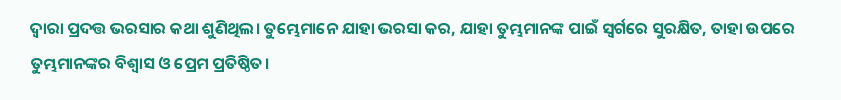ଦ୍ୱାରା ପ୍ରଦତ୍ତ ଭରସାର କଥା ଶୁଣିଥିଲ। ତୁମ୍ଭେମାନେ ଯାହା ଭରସା କର, ଯାହା ତୁମ୍ଭମାନଙ୍କ ପାଇଁ ସ୍ୱର୍ଗରେ ସୁରକ୍ଷିତ, ତାହା ଉପରେ ତୁମ୍ଭମାନଙ୍କର ବିଶ୍ୱାସ ଓ ପ୍ରେମ ପ୍ରତିଷ୍ଠିତ।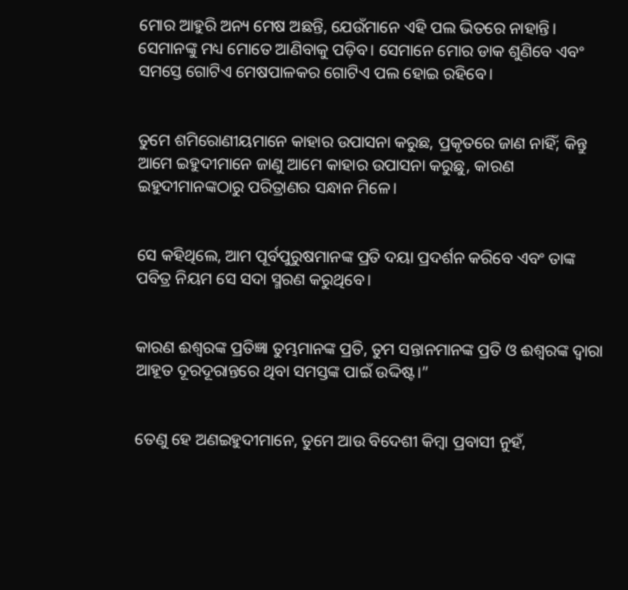ମୋର ଆହୁରି ଅନ୍ୟ ମେଷ ଅଛନ୍ତି, ଯେଉଁମାନେ ଏହି ପଲ ଭିତରେ ନାହାନ୍ତି। ସେମାନଙ୍କୁ ମଧ୍ୟ ମୋତେ ଆଣିବାକୁ ପଡ଼ିବ। ସେମାନେ ମୋର ଡାକ ଶୁଣିବେ ଏବଂ ସମସ୍ତେ ଗୋଟିଏ ମେଷପାଳକର ଗୋଟିଏ ପଲ ହୋଇ ରହିବେ।


ତୁମେ ଶମିରୋଣୀୟମାନେ କାହାର ଉପାସନା କରୁଛ, ପ୍ରକୃତରେ ଜାଣ ନାହିଁ; କିନ୍ତୁ ଆମେ ଇହୁଦୀମାନେ ଜାଣୁ ଆମେ କାହାର ଉପାସନା କରୁଛୁ, କାରଣ ଇହୁଦୀମାନଙ୍କଠାରୁ ପରିତ୍ରାଣର ସନ୍ଧାନ ମିଳେ।


ସେ କହିଥିଲେ, ଆମ ପୂର୍ବପୁରୁଷମାନଙ୍କ ପ୍ରତି ଦୟା ପ୍ରଦର୍ଶନ କରିବେ ଏବଂ ତାଙ୍କ ପବିତ୍ର ନିୟମ ସେ ସଦା ସ୍ମରଣ କରୁଥିବେ।


କାରଣ ଈଶ୍ୱରଙ୍କ ପ୍ରତିଜ୍ଞା ତୁମ୍ଭମାନଙ୍କ ପ୍ରତି, ତୁମ ସନ୍ତାନମାନଙ୍କ ପ୍ରତି ଓ ଈଶ୍ୱରଙ୍କ ଦ୍ୱାରା ଆହୂତ ଦୂରଦୂରାନ୍ତରେ ଥିବା ସମସ୍ତଙ୍କ ପାଇଁ ଉଦ୍ଦିଷ୍ଟ।”


ତେଣୁ ହେ ଅଣଇହୁଦୀମାନେ, ତୁମେ ଆଉ ବିଦେଶୀ କିମ୍ବା ପ୍ରବାସୀ ନୁହଁ,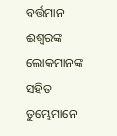ବର୍ତ୍ତମାନ ଈଶ୍ୱରଙ୍କ ଲୋକମାନଙ୍କ ସହିତ ତୁମ୍ଭେମାନେ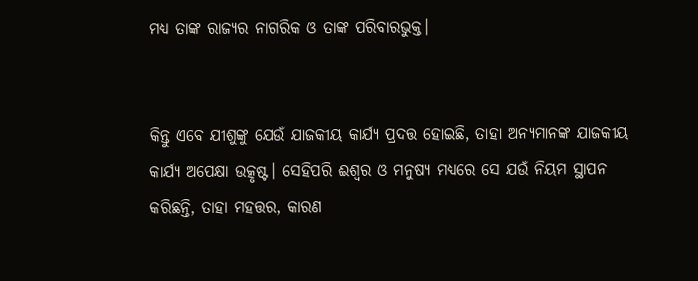ମଧ୍ୟ ତାଙ୍କ ରାଜ୍ୟର ନାଗରିକ ଓ ତାଙ୍କ ପରିବାରଭୁକ୍ତ।


କିନ୍ତୁ ଏବେ ଯୀଶୁଙ୍କୁ ଯେଉଁ ଯାଜକୀୟ କାର୍ଯ୍ୟ ପ୍ରଦତ୍ତ ହୋଇଛି, ତାହା ଅନ୍ୟମାନଙ୍କ ଯାଜକୀୟ କାର୍ଯ୍ୟ ଅପେକ୍ଷା ଉତ୍କୃଷ୍ଟ। ସେହିପରି ଈଶ୍ୱର ଓ ମନୁଷ୍ୟ ମଧ୍ୟରେ ସେ ଯଉଁ ନିୟମ ସ୍ଥାପନ କରିଛନ୍ତି, ତାହା ମହତ୍ତର, କାରଣ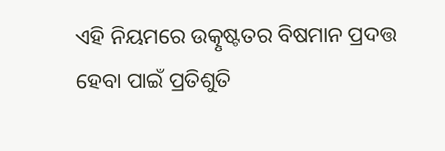ଏହି ନିୟମରେ ଉତ୍କୃଷ୍ଟତର ବିଷମାନ ପ୍ରଦତ୍ତ ହେବା ପାଇଁ ପ୍ରତିଶୁତି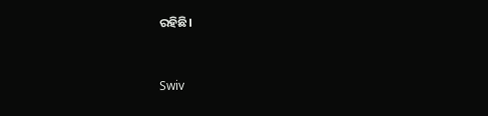ରହିଛି।


Swiv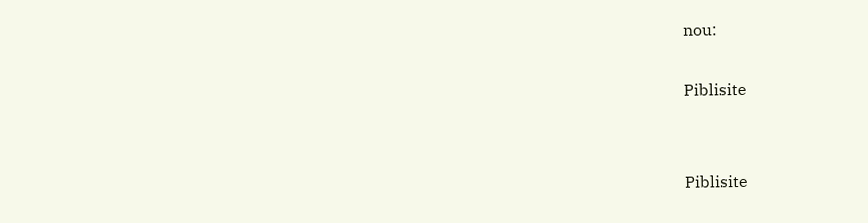nou:

Piblisite


Piblisite